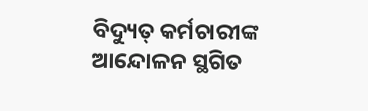ବିଦ୍ୟୁତ୍ କର୍ମଚାରୀଙ୍କ ଆନ୍ଦୋଳନ ସ୍ଥଗିତ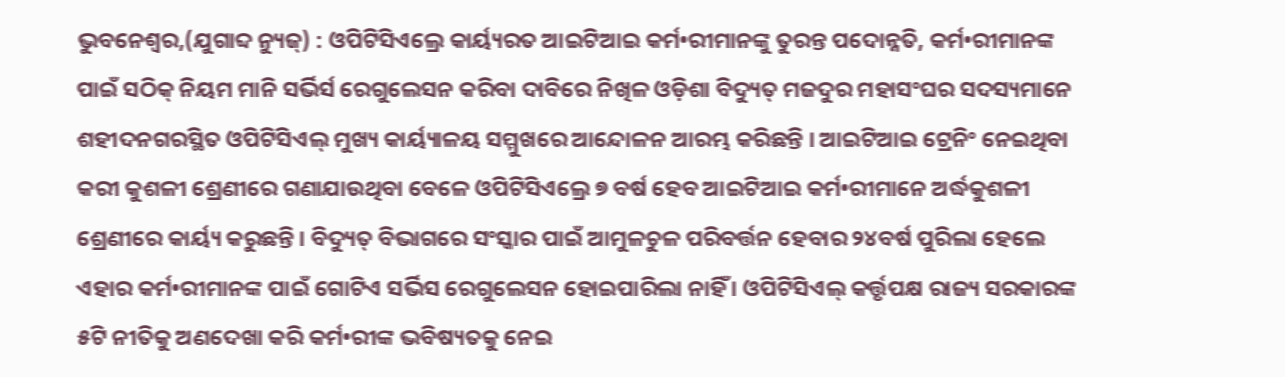ଭୁବନେଶ୍ୱର,(ଯୁଗାବ୍ଦ ନ୍ୟୁଜ୍) : ଓପିଟିସିଏଲ୍ରେ କାର୍ୟ୍ୟରତ ଆଇଟିଆଇ କର୍ମ•ରୀମାନଙ୍କୁ ତୁରନ୍ତ ପଦୋନ୍ନତି, କର୍ମ•ରୀମାନଙ୍କ ପାଇଁ ସଠିକ୍ ନିୟମ ମାନି ସର୍ଭିର୍ସ ରେଗୁଲେସନ କରିବା ଦାବିରେ ନିଖିଳ ଓଡ଼ିଶା ବିଦ୍ୟୁତ୍ ମଜଦୁର ମହାସଂଘର ସଦସ୍ୟମାନେ ଶହୀଦନଗରସ୍ଥିତ ଓପିଟିସିଏଲ୍ ମୁଖ୍ୟ କାର୍ୟ୍ୟାଳୟ ସମ୍ମୁଖରେ ଆନ୍ଦୋଳନ ଆରମ୍ଭ କରିଛନ୍ତି । ଆଇଟିଆଇ ଟ୍ରେନିଂ ନେଇଥିବା କରୀ କୁଶଳୀ ଶ୍ରେଣୀରେ ଗଣାଯାଉଥିବା ବେଳେ ଓପିଟିସିଏଲ୍ରେ ୭ ବର୍ଷ ହେବ ଆଇଟିଆଇ କର୍ମ•ରୀମାନେ ଅର୍ଦ୍ଧକୁଶଳୀ ଶ୍ରେଣୀରେ କାର୍ୟ୍ୟ କରୁଛନ୍ତି । ବିଦ୍ୟୁତ୍ ବିଭାଗରେ ସଂସ୍କାର ପାଇଁ ଆମୁଳଚୁଳ ପରିବର୍ତ୍ତନ ହେବାର ୨୪ବର୍ଷ ପୁରିଲା ହେଲେ ଏହାର କର୍ମ•ରୀମାନଙ୍କ ପାଇଁ ଗୋଟିଏ ସର୍ଭିସ ରେଗୁଲେସନ ହୋଇପାରିଲା ନାହିଁ । ଓପିଟିସିଏଲ୍ କର୍ତ୍ତୃପକ୍ଷ ରାଜ୍ୟ ସରକାରଙ୍କ ୫ଟି ନୀତିକୁ ଅଣଦେଖା କରି କର୍ମ•ରୀଙ୍କ ଭବିଷ୍ୟତକୁ ନେଇ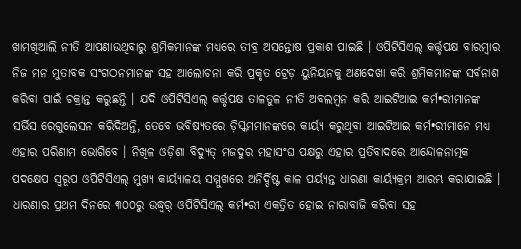ଖାମଖିଆଲି ନୀତି ଆପଣାଉଥିବାରୁ ଶ୍ରମିକମାନଙ୍କ ମଧ୍ୟରେ ତୀବ୍ର ଅସନ୍ତୋଷ ପ୍ରକାଶ ପାଇଛି । ଓପିଟିସିଏଲ୍ କର୍ତ୍ତୃପକ୍ଷ ବାରମ୍ବାର ନିଜ ମନ ମୁତାବକ ସଂଗଠନମାନଙ୍କ ସହ ଆଲୋଚନା କରି ପ୍ରକୃତ ଟ୍ରେଡ଼ ୟୁନିୟନକୁ ଅଣଦେଖା କରି ଶ୍ରମିକମାନଙ୍କ ସର୍ବନାଶ କରିବା ପାଇଁ ଚକ୍ରାନ୍ତ କରୁଛନ୍ତି । ଯଦି ଓପିଟିସିଏଲ୍ କର୍ତ୍ତୃପକ୍ଷ ତାଳତୁଳ ନୀତି ଅବଲମ୍ବନ କରି ଆଇଟିଆଇ କର୍ମ•ରୀମାନଙ୍କ ସର୍ଭିସ ରେଗୁଲେସନ କରିଦିଅନ୍ତି, ତେବେ ଭବିଷ୍ୟତରେ ଡ଼ିସ୍କମମାନଙ୍କରେ କାର୍ୟ୍ୟ କରୁଥିବା ଆଇଟିଆଇ କର୍ମ•ରୀମାନେ ମଧ୍ୟ ଏହାର ପରିଣାମ ଭୋଗିବେ । ନିଖିଳ ଓଡ଼ିଶା ବିଦ୍ୟୁତ୍ ମଜଦୁର ମହାସଂଘ ପକ୍ଷରୁ ଏହାର ପ୍ରତିବାଦରେ ଆନ୍ଦୋଳନାତ୍ମକ ପଦକ୍ଷେପ ସ୍ୱରୂପ ଓପିଟିସିଏଲ୍ ମୁଖ୍ୟ କାର୍ୟ୍ୟାଳୟ ସମ୍ମୁଖରେ ଅନିର୍ଦ୍ଦିଷ୍ଟ କାଳ ପର୍ୟ୍ୟନ୍ତ ଧାରଣା କାର୍ୟ୍ୟକ୍ରମ ଆରମ୍ଭ କରାଯାଇଛି । ଧାରଣାର ପ୍ରଥମ ଦିନରେ ୩୦୦ରୁ ଉଦ୍ଧ୍ୱର୍ ଓପିଟିସିଏଲ୍ କର୍ମ•ରୀ ଏକତ୍ରିତ ହୋଇ ନାରାବାଜି କରିବା ସହ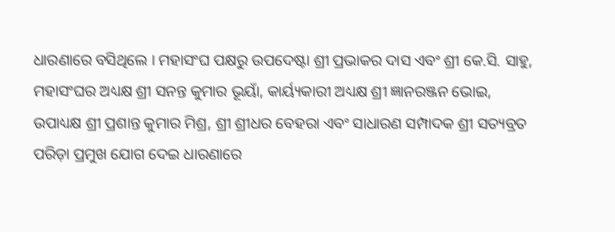ଧାରଣାରେ ବସିଥିଲେ । ମହାସଂଘ ପକ୍ଷରୁ ଉପଦେଷ୍ଟା ଶ୍ରୀ ପ୍ରଭାକର ଦାସ ଏବଂ ଶ୍ରୀ କେ.ସି. ସାହୁ, ମହାସଂଘର ଅଧ୍ୟକ୍ଷ ଶ୍ରୀ ସନନ୍ତ କୁମାର ଭୂୟାଁ, କାର୍ୟ୍ୟକାରୀ ଅଧ୍ୟକ୍ଷ ଶ୍ରୀ ଜ୍ଞାନରଞ୍ଜନ ଭୋଇ, ଉପାଧ୍ୟକ୍ଷ ଶ୍ରୀ ପ୍ରଶାନ୍ତ କୁମାର ମିଶ୍ର, ଶ୍ରୀ ଶ୍ରୀଧର ବେହରା ଏବଂ ସାଧାରଣ ସମ୍ପାଦକ ଶ୍ରୀ ସତ୍ୟବ୍ରତ ପରିଡ଼ା ପ୍ରମୁଖ ଯୋଗ ଦେଇ ଧାରଣାରେ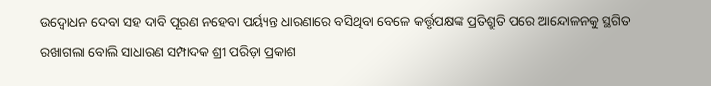ଉଦ୍ବୋଧନ ଦେବା ସହ ଦାବି ପୂରଣ ନହେବା ପର୍ୟ୍ୟନ୍ତ ଧାରଣାରେ ବସିଥିବା ବେଳେ କର୍ତ୍ତୃପକ୍ଷଙ୍କ ପ୍ରତିଶ୍ରୁତି ପରେ ଆନ୍ଦୋଳନକୁ ସ୍ଥଗିତ ରଖାଗଲା ବୋଲି ସାଧାରଣ ସମ୍ପାଦକ ଶ୍ରୀ ପରିଡ଼ା ପ୍ରକାଶ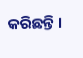କରିଛନ୍ତି ।